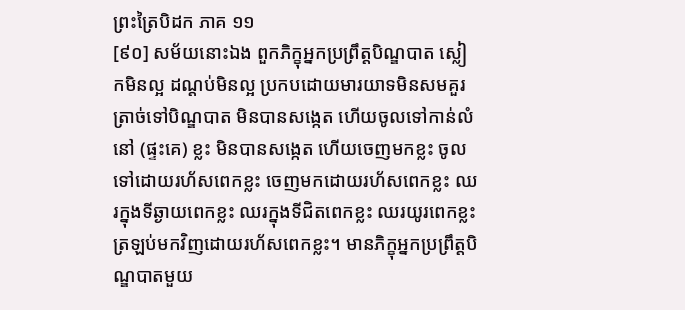ព្រះត្រៃបិដក ភាគ ១១
[៩០] សម័យនោះឯង ពួកភិក្ខុអ្នកប្រព្រឹត្តបិណ្ឌបាត ស្លៀកមិនល្អ ដណ្តប់មិនល្អ ប្រកបដោយមារយាទមិនសមគួរ ត្រាច់ទៅបិណ្ឌបាត មិនបានសង្កេត ហើយចូលទៅកាន់លំនៅ (ផ្ទះគេ) ខ្លះ មិនបានសង្កេត ហើយចេញមកខ្លះ ចូលទៅដោយរហ័សពេកខ្លះ ចេញមកដោយរហ័សពេកខ្លះ ឈរក្នុងទីឆ្ងាយពេកខ្លះ ឈរក្នុងទីជិតពេកខ្លះ ឈរយូរពេកខ្លះ ត្រឡប់មកវិញដោយរហ័សពេកខ្លះ។ មានភិក្ខុអ្នកប្រព្រឹត្តបិណ្ឌបាតមួយ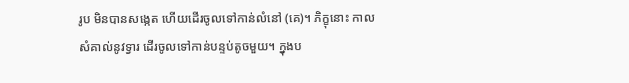រូប មិនបានសង្កេត ហើយដើរចូលទៅកាន់លំនៅ (គេ)។ ភិក្ខុនោះ កាលសំគាល់នូវទ្វារ ដើរចូលទៅកាន់បន្ទប់តូចមួយ។ ក្នុងប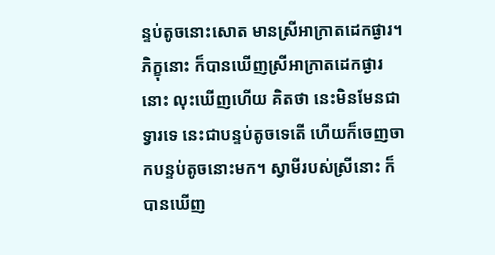ន្ទប់តូចនោះសោត មានស្រីអាក្រាតដេកផ្ងារ។ ភិក្ខុនោះ ក៏បានឃើញស្រីអាក្រាតដេកផ្ងារនោះ លុះឃើញហើយ គិតថា នេះមិនមែនជាទ្វារទេ នេះជាបន្ទប់តូចទេតើ ហើយក៏ចេញចាកបន្ទប់តូចនោះមក។ ស្វាមីរបស់ស្រីនោះ ក៏បានឃើញ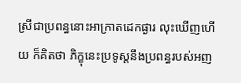ស្រីជាប្រពន្ធនោះអាក្រាតដេកផ្ងារ លុះឃើញហើយ ក៏គិតថា ភិក្ខុនេះប្រទូស្តនឹងប្រពន្ធរបស់អញ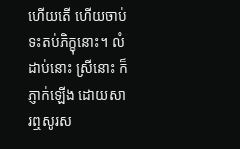ហើយតើ ហើយចាប់ទះតប់ភិក្ខុនោះ។ លំដាប់នោះ ស្រីនោះ ក៏ភ្ញាក់ឡើង ដោយសារឮសូរស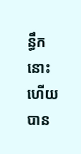ន្ធឹកនោះ ហើយបាន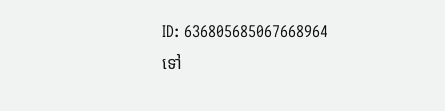ID: 636805685067668964
ទៅ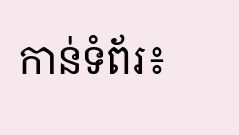កាន់ទំព័រ៖